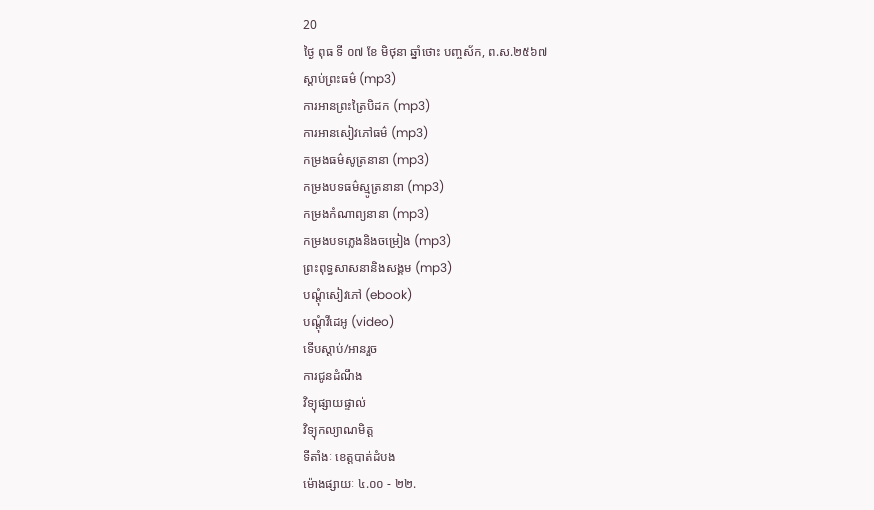20
ថ្ងៃ ពុធ ទី ០៧ ខែ មិថុនា ឆ្នាំថោះ បញ្ចស័ក, ព.ស.២៥៦៧
ស្តាប់ព្រះធម៌ (mp3)
ការអានព្រះត្រៃបិដក (mp3)
ការអានសៀវភៅធម៌ (mp3)
កម្រងធម៌សូត្រនានា (mp3)
កម្រងបទធម៌ស្មូត្រនានា (mp3)
កម្រងកំណាព្យនានា (mp3)
កម្រងបទភ្លេងនិងចម្រៀង (mp3)
ព្រះពុទ្ធសាសនានិងសង្គម (mp3)
បណ្តុំសៀវភៅ (ebook)
បណ្តុំវីដេអូ (video)
ទើបស្តាប់/អានរួច
ការជូនដំណឹង
វិទ្យុផ្សាយផ្ទាល់
វិទ្យុកល្យាណមិត្ត
ទីតាំងៈ ខេត្តបាត់ដំបង
ម៉ោងផ្សាយៈ ៤.០០ - ២២.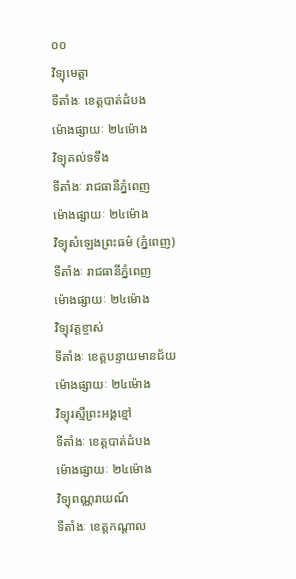០០
វិទ្យុមេត្តា
ទីតាំងៈ ខេត្តបាត់ដំបង
ម៉ោងផ្សាយៈ ២៤ម៉ោង
វិទ្យុគល់ទទឹង
ទីតាំងៈ រាជធានីភ្នំពេញ
ម៉ោងផ្សាយៈ ២៤ម៉ោង
វិទ្យុសំឡេងព្រះធម៌ (ភ្នំពេញ)
ទីតាំងៈ រាជធានីភ្នំពេញ
ម៉ោងផ្សាយៈ ២៤ម៉ោង
វិទ្យុវត្តខ្ចាស់
ទីតាំងៈ ខេត្តបន្ទាយមានជ័យ
ម៉ោងផ្សាយៈ ២៤ម៉ោង
វិទ្យុរស្មីព្រះអង្គខ្មៅ
ទីតាំងៈ ខេត្តបាត់ដំបង
ម៉ោងផ្សាយៈ ២៤ម៉ោង
វិទ្យុពណ្ណរាយណ៍
ទីតាំងៈ ខេត្តកណ្តាល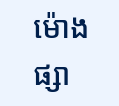ម៉ោងផ្សា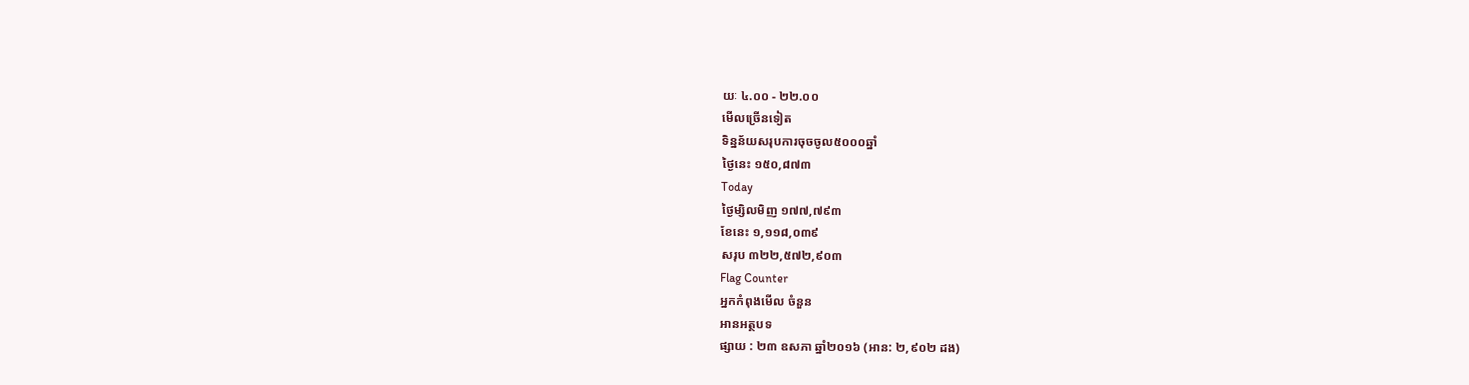យៈ ៤.០០ - ២២.០០
មើលច្រើនទៀត
ទិន្នន័យសរុបការចុចចូល៥០០០ឆ្នាំ
ថ្ងៃនេះ ១៥០,៨៧៣
Today
ថ្ងៃម្សិលមិញ ១៧៧,៧៩៣
ខែនេះ ១,១១៨,០៣៩
សរុប ៣២២,៥៧២,៩០៣
Flag Counter
អ្នកកំពុងមើល ចំនួន
អានអត្ថបទ
ផ្សាយ : ២៣ ឧសភា ឆ្នាំ២០១៦ (អាន: ២,៩០២ ដង)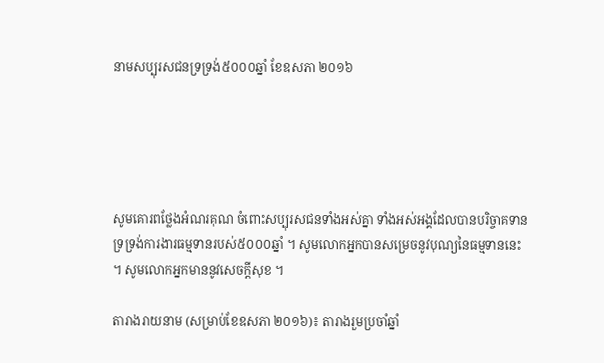នាមសប្បុរសជនទ្រទ្រង់៥០០០ឆ្នាំ ខែឧសភា ២០១៦





សូមគោរពថ្លែងអំណរគុណ ចំពោះសប្បុរសជនទាំងអស់គ្នា ទាំងអស់អង្គដែលបានបរិច្ចាគទានទ្រទ្រង់ការងារធម្មទានរបស់៥០០០ឆ្នាំ ។ សូមលោកអ្នកបានសម្រេចនូវបុណ្យនៃធម្មទាននេះ ។ សូមលោកអ្នកមាននូវសេចក្តីសុខ ។

តារាងរាយនាម (សម្រាប់ខែឧសភា ២០១៦)៖ តារាងរួមប្រចាំឆ្នាំ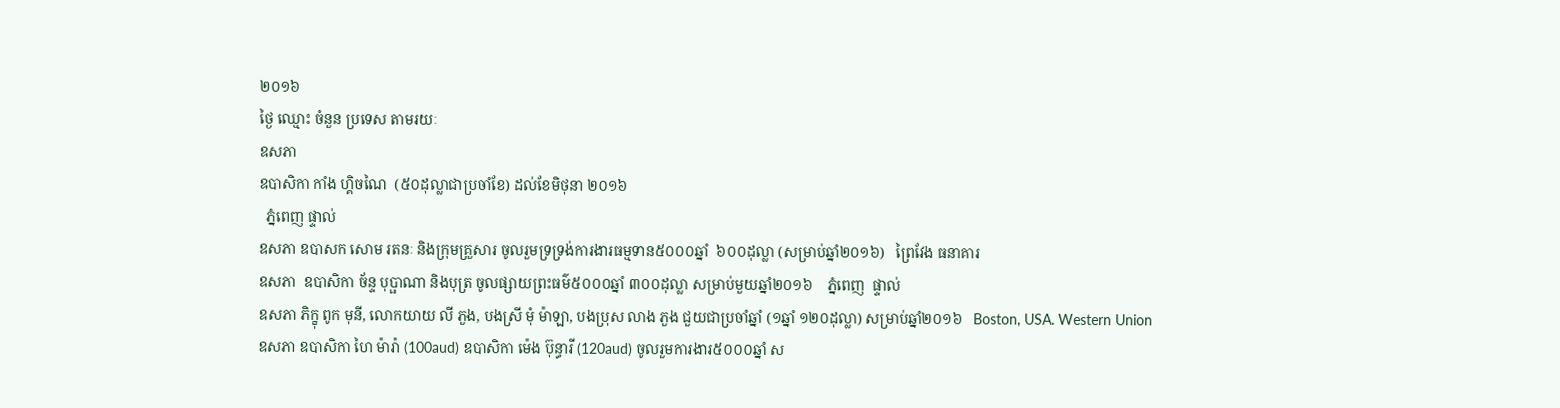២០១៦
ថ្ងៃ ឈ្មោះ ចំនួន ប្រទេស តាមរយៈ
ឧសភា
ឧបាសិកា កាំង ហ្គិចណៃ  (៥០ដុល្លាជាប្រចាំខែ) ដល់ខែមិថុនា ២០១៦
  ភ្នំពេញ ផ្ទាល់
ឧសភា ឧបាសក សោម រតនៈ និងក្រុមគ្រួសារ ចូលរួមទ្រទ្រង់ការងារធម្មទាន៥០០០ឆ្នាំ  ៦០០ដុល្លា (សម្រាប់ឆ្នាំ២០១៦)   ព្រៃវែង ធនាគារ
ឧសភា  ឧបាសិកា ច័ន្ទ បុប្ផាណា និងបុត្រ ចូលផ្សាយព្រះធម៌៥០០០ឆ្នាំ ៣០០ដុល្លា សម្រាប់មួយឆ្នាំ២០១៦    ភ្នំពេញ  ផ្ទាល់
ឧសភា ភិក្ខុ ពូក មុនី, លោកយាយ លី ភួង, បងស្រី មុំ ម៉ាឡា, បងប្រុស លាង ភួង ជួយជាប្រចាំឆ្នាំ (១ឆ្នាំ ១២០ដុល្លា) សម្រាប់ឆ្នាំ២០១៦   Boston, USA. Western Union
ឧសភា ឧបាសិកា ហៃ ម៉ារ៉ា (100aud) ឧបាសិកា ម៉េង ប៊ុន្ធារី (120aud) ចូលរួមការងារ៥០០០ឆ្នាំ ស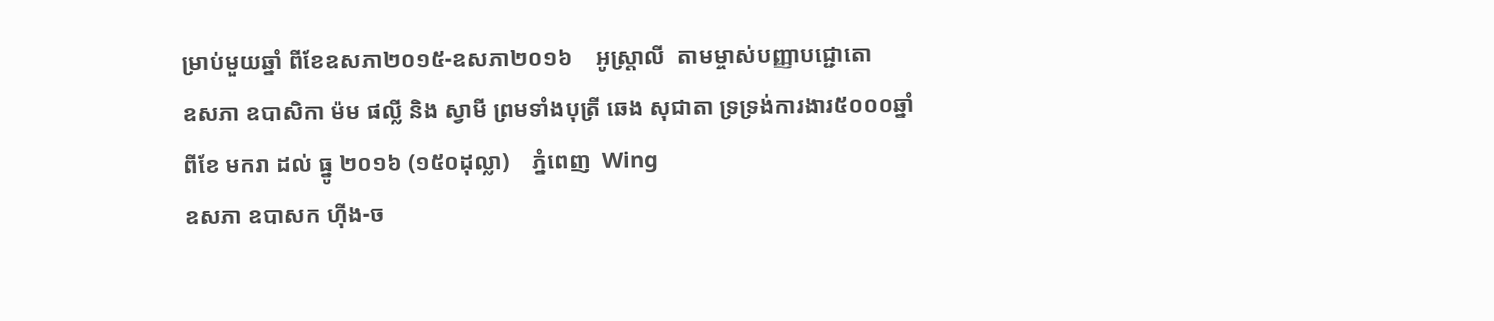ម្រាប់មួយឆ្នាំ ពីខែឧសភា២០១៥-ឧសភា២០១៦    អូស្ត្រាលី  តាមម្ចាស់បញ្ញាបជ្ជោតោ
ឧសភា ឧបាសិកា ម៉ម ផល្លី និង ស្វាមី ព្រមទាំងបុត្រី ឆេង សុជាតា ទ្រទ្រង់ការងារ៥០០០ឆ្នាំ ពីខែ មករា ដល់ ធ្នូ ២០១៦ (១៥០ដុល្លា)    ភ្នំពេញ  Wing
ឧសភា ឧបាសក ហ៊ីង-ច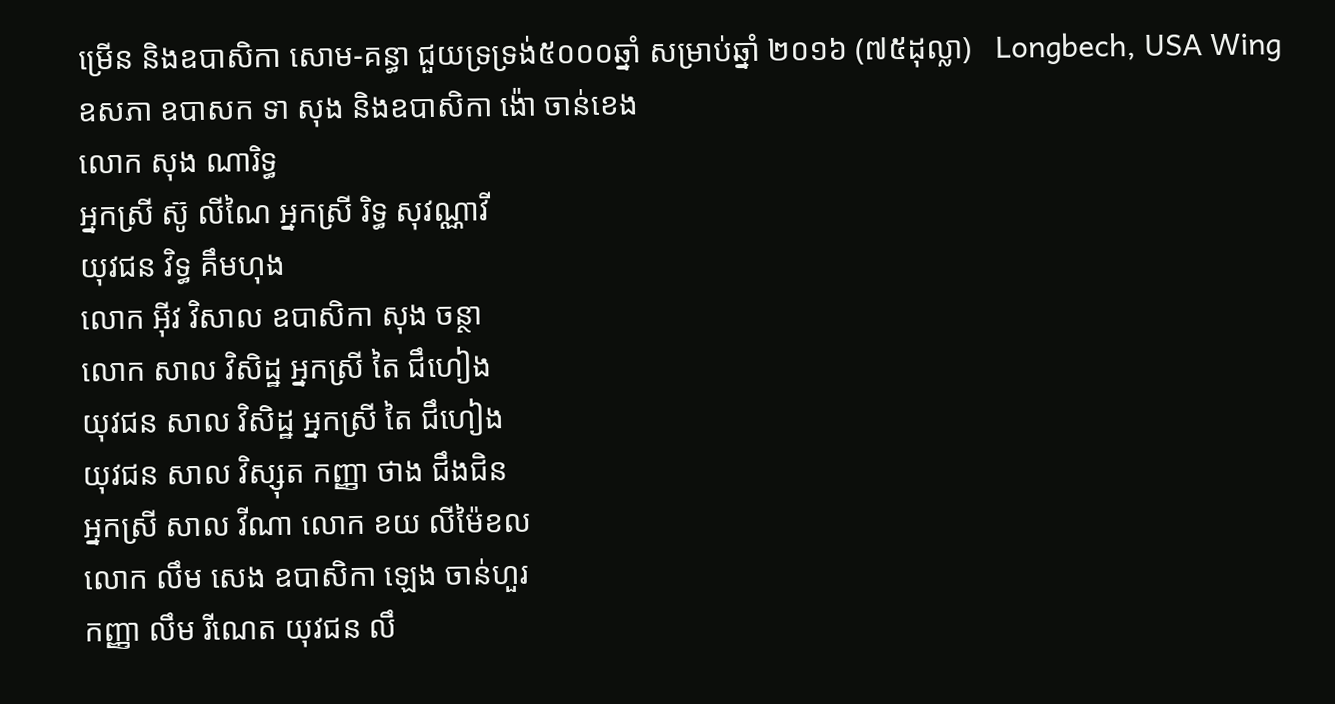ម្រើន និងឧបាសិកា សោម-គន្ធា ជួយទ្រទ្រង់៥០០០ឆ្នាំ សម្រាប់ឆ្នាំ ២០១៦ (៧៥ដុល្លា)   Longbech, USA Wing
ឧសភា ឧបាសក ទា សុង និងឧបាសិកា ង៉ោ ចាន់ខេង
លោក សុង ណារិទ្ធ
អ្នកស្រី ស៊ូ លីណៃ អ្នកស្រី រិទ្ធ សុវណ្ណាវី
យុវជន វិទ្ធ គឹមហុង
លោក អ៊ីវ វិសាល ឧបាសិកា សុង ចន្ថា
លោក សាល វិសិដ្ឋ អ្នកស្រី តៃ ជឹហៀង
យុវជន សាល វិសិដ្ឋ អ្នកស្រី តៃ ជឹហៀង
យុវជន សាល វិស្សុត កញ្ញា ថាង ជឹងជិន
អ្នកស្រី សាល វីណា លោក ខយ លីម៉ៃខល
លោក លឹម សេង ឧបាសិកា ឡេង ចាន់ហួរ
កញ្ញា លឹម រីណេត យុវជន លឹ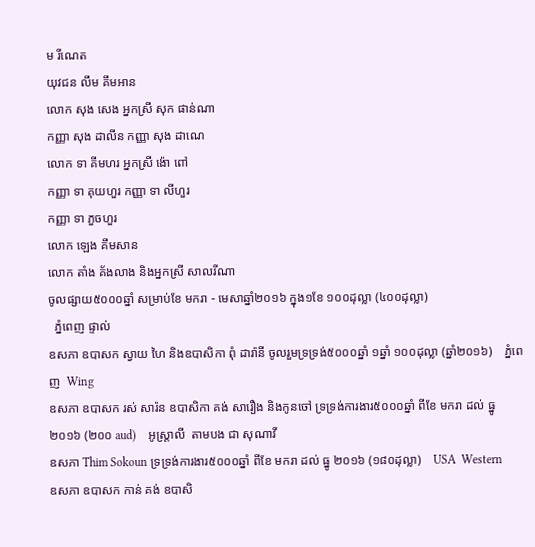ម រីណេត
យុវជន លឹម គឹមអាន
លោក សុង សេង អ្នកស្រី សុក ផាន់ណា
កញ្ញា សុង ដាលីន កញ្ញា សុង ដាណេ
លោក ទា គីមហរ អ្នកស្រី ង៉ោ ពៅ
កញ្ញា ទា គុយហួរ កញ្ញា ទា លីហួរ
កញ្ញា ទា ភួចហួរ
លោក ឡេង គឹមសាន
លោក តាំង គ័ងលាង និងអ្នកស្រី សាលរីណា
ចូលផ្សាយ៥០០០ឆ្នាំ សម្រាប់ខែ មករា - មេសាឆ្នាំ២០១៦ ក្នុង១ខែ ១០០ដុល្លា (៤០០ដុល្លា)
  ភ្នំពេញ ផ្ទាល់
ឧសភា ឧបាសក ស្វាយ ហៃ និងឧបាសិកា ពុំ ដារ៉ានី ចូលរួមទ្រទ្រង់៥០០០ឆ្នាំ ១ឆ្នាំ ១០០ដុល្លា (ឆ្នាំ២០១៦)    ភ្នំពេញ  Wing
ឧសភា ឧបាសក រស់ សារ៉ន ឧបាសិកា គង់ សារឿង និងកូនចៅ ទ្រទ្រង់ការងារ៥០០០ឆ្នាំ ពីខែ មករា ដល់ ធ្នូ ២០១៦ (២០០ aud)    អូស្រ្តាលី  តាមបង ជា សុណាវី
ឧសភា Thim Sokoun ទ្រទ្រង់ការងារ៥០០០ឆ្នាំ ពីខែ មករា ដល់ ធ្នូ ២០១៦ (១៨០ដុល្លា)    USA  Western
ឧសភា ឧបាសក កាន់ គង់ ឧបាសិ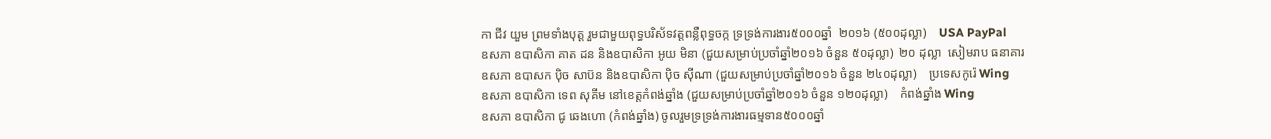កា ជីវ យួម ព្រមទាំងបុត្ត រួមជាមួយពុទ្ធបរិស័ទវត្តពន្លឺពុទ្ធចក្ក ទ្រទ្រង់ការងារ៥០០០ឆ្នាំ  ២០១៦ (៥០០ដុល្លា)    USA PayPal
ឧសភា ឧបាសិកា គាត ដន និងឧបាសិកា អូយ មិនា (ជួយសម្រាប់ប្រចាំឆ្នាំ២០១៦ ចំនួន ៥០ដុល្លា)  ២០ ដុល្លា  សៀមរាប ធនាគារ
ឧសភា ឧបាសក ប៉ិច សាប៊ន និងឧបាសិកា ប៉ិច ស៊ីណា (ជួយសម្រាប់ប្រចាំឆ្នាំ២០១៦ ចំនួន ២៤០ដុល្លា)    ប្រទេសកូរ៉េ Wing
ឧសភា ឧបាសិកា ទេព សុគីម នៅខេត្តកំពង់ឆ្នាំង (ជួយសម្រាប់ប្រចាំឆ្នាំ២០១៦ ចំនួន ១២០ដុល្លា)    កំពង់ឆ្នាំង Wing
ឧសភា ឧបាសិកា ជូ ឆេងហោ (កំពង់ឆ្នាំង) ចូលរួមទ្រទ្រង់ការងារធម្មទាន៥០០០ឆ្នាំ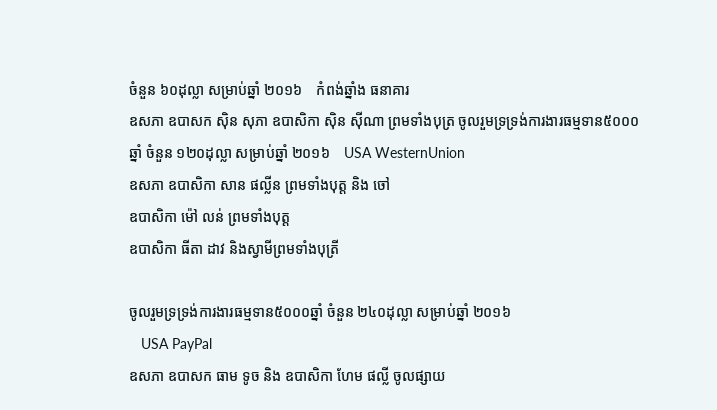ចំនួន ៦០ដុល្លា សម្រាប់ឆ្នាំ ២០១៦    កំពង់ឆ្នាំង ធនាគារ
ឧសភា ឧបាសក ស៊ិន សុភា ឧបាសិកា ស៊ិន ស៊ីណា ព្រមទាំងបុត្រ ចូលរួមទ្រទ្រង់ការងារធម្មទាន៥០០០ឆ្នាំ ចំនួន ១២០ដុល្លា សម្រាប់ឆ្នាំ ២០១៦    USA WesternUnion
ឧសភា ឧបាសិកា សាន ផល្លីន ព្រមទាំងបុត្ត និង ចៅ
ឧបាសិកា ម៉ៅ លន់ ព្រមទាំងបុត្ត
ឧបាសិកា ធីតា ដាវ និងស្វាមីព្រមទាំងបុត្រី

ចូលរួមទ្រទ្រង់ការងារធម្មទាន៥០០០ឆ្នាំ ចំនួន ២៤០ដុល្លា សម្រាប់ឆ្នាំ ២០១៦
   USA PayPal
ឧសភា ឧបាសក ធាម ទូច និង ឧបាសិកា ហែម ផល្លី ចូលផ្សាយ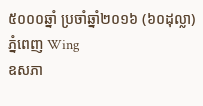៥០០០ឆ្នាំ ប្រចាំឆ្នាំ២០១៦ (៦០ដុល្លា)     ភ្នំពេញ Wing
ឧសភា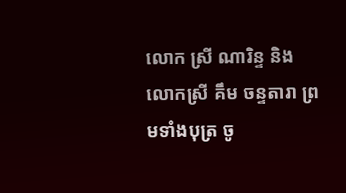លោក ស្រី ណារិន្ទ និងលោកស្រី គឹម ចន្ទតារា ព្រមទាំងបុត្រ ចូ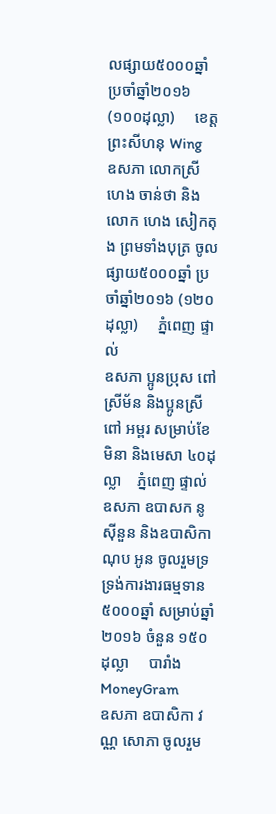លផ្សាយ៥០០០ឆ្នាំ ប្រចាំឆ្នាំ២០១៦ (១០០ដុល្លា)     ខេត្តព្រះសីហនុ Wing
ឧសភា លោកស្រី ហេង ចាន់ថា និងលោក ហេង សៀកតុង ព្រមទាំងបុត្រ ចូលផ្សាយ៥០០០ឆ្នាំ ប្រចាំឆ្នាំ២០១៦ (១២០ដុល្លា)     ភ្នំពេញ ផ្ទាល់
ឧសភា ប្អូនប្រុស ពៅ ស្រីម័ន និងប្អូនស្រី ពៅ អម្ពរ សម្រាប់ខែមិនា និងមេសា ៤០ដុល្លា    ភ្នំពេញ ផ្ទាល់
ឧសភា ឧបាសក នូ ស៊ីនួន និងឧបាសិកា ណុប អូន ចូលរួមទ្រទ្រង់ការងារធម្មទាន៥០០០ឆ្នាំ សម្រាប់ឆ្នាំ ២០១៦ ចំនួន ១៥០ដុល្លា     បារាំង MoneyGram
ឧសភា ឧបាសិកា វណ្ណ សោភា ចូលរួម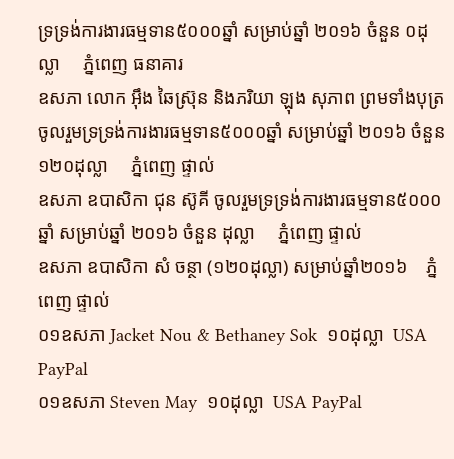ទ្រទ្រង់ការងារធម្មទាន៥០០០ឆ្នាំ សម្រាប់ឆ្នាំ ២០១៦ ចំនួន ០ដុល្លា     ភ្នំពេញ ធនាគារ
ឧសភា លោក អ៊ឹង ឆៃស្រ៊ុន និងភរិយា ឡុង សុភាព ព្រមទាំងបុត្រ ចូលរួមទ្រទ្រង់ការងារធម្មទាន៥០០០ឆ្នាំ សម្រាប់ឆ្នាំ ២០១៦ ចំនួន ១២០ដុល្លា     ភ្នំពេញ ផ្ទាល់
ឧសភា ឧបាសិកា ជុន ស៊ូគី ចូលរួមទ្រទ្រង់ការងារធម្មទាន៥០០០ឆ្នាំ សម្រាប់ឆ្នាំ ២០១៦ ចំនួន ដុល្លា     ភ្នំពេញ ផ្ទាល់
ឧសភា ឧបាសិកា សំ ចន្ថា (១២០ដុល្លា) សម្រាប់ឆ្នាំ២០១៦    ភ្នំពេញ ផ្ទាល់
០១ឧសភា Jacket Nou & Bethaney Sok  ១០ដុល្លា  USA PayPal
០១ឧសភា Steven May  ១០ដុល្លា  USA PayPal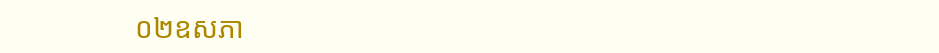០២ឧសភា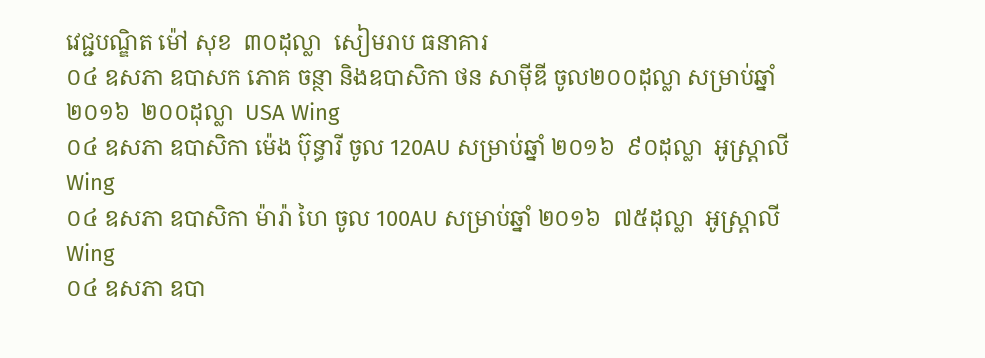វេជ្ជបណ្ឌិត ម៉ៅ សុខ  ៣០ដុល្លា  សៀមរាប ធនាគារ
០៤ ឧសភា ឧបាសក ភោគ ចន្ថា និងឧបាសិកា ថន សាម៉ីឌី ចូល២០០ដុល្លា សម្រាប់ឆ្នាំ ២០១៦  ២០០ដុល្លា  USA Wing
០៤ ឧសភា ឧបាសិកា ម៉េង ប៊ុន្ធារី ចូល 120AU សម្រាប់ឆ្នាំ ២០១៦  ៩០ដុល្លា  អូស្រ្តាលី Wing
០៤ ឧសភា ឧបាសិកា ម៉ារ៉ា ហៃ ចូល 100AU សម្រាប់ឆ្នាំ ២០១៦  ៧៥ដុល្លា  អូស្រ្តាលី Wing
០៤ ឧសភា ឧបា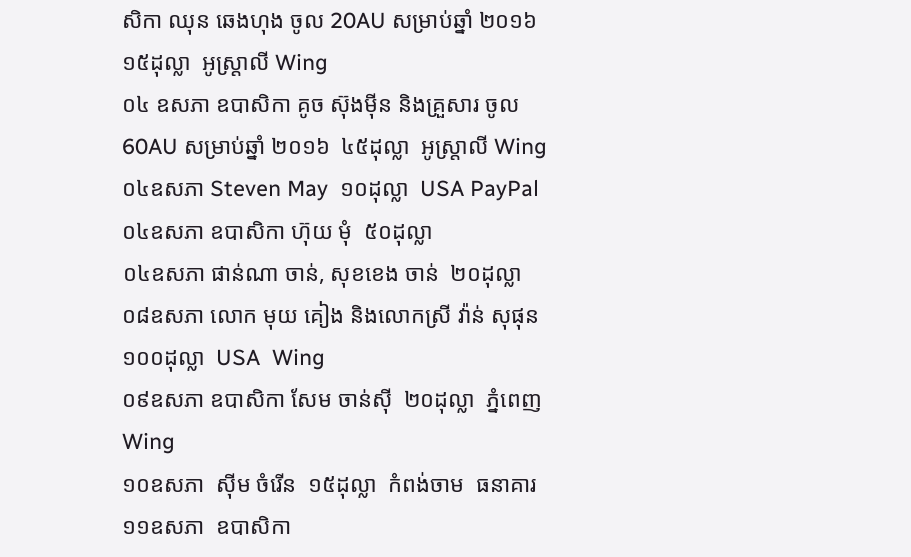សិកា ឈុន ឆេងហុង ចូល 20AU សម្រាប់ឆ្នាំ ២០១៦  ១៥ដុល្លា  អូស្រ្តាលី Wing
០៤ ឧសភា ឧបាសិកា គូច ស៊ុងម៉ីន និងគ្រួសារ ចូល 60AU សម្រាប់ឆ្នាំ ២០១៦  ៤៥ដុល្លា  អូស្រ្តាលី Wing
០៤ឧសភា Steven May  ១០ដុល្លា  USA PayPal
០៤ឧសភា ឧបាសិកា ហ៊ុយ មុំ  ៥០ដុល្លា
០៤ឧសភា ផាន់ណា ចាន់, សុខខេង ចាន់  ២០ដុល្លា
០៨ឧសភា លោក មុយ គៀង និងលោកស្រី វ៉ាន់ សុផុន  ១០០ដុល្លា  USA  Wing
០៩ឧសភា ឧបាសិកា សែម ចាន់ស៊ី  ២០ដុល្លា  ភ្នំពេញ  Wing
១០ឧសភា  ស៊ីម ចំរើន  ១៥ដុល្លា  កំពង់ចាម  ធនាគារ
១១ឧសភា  ឧបាសិកា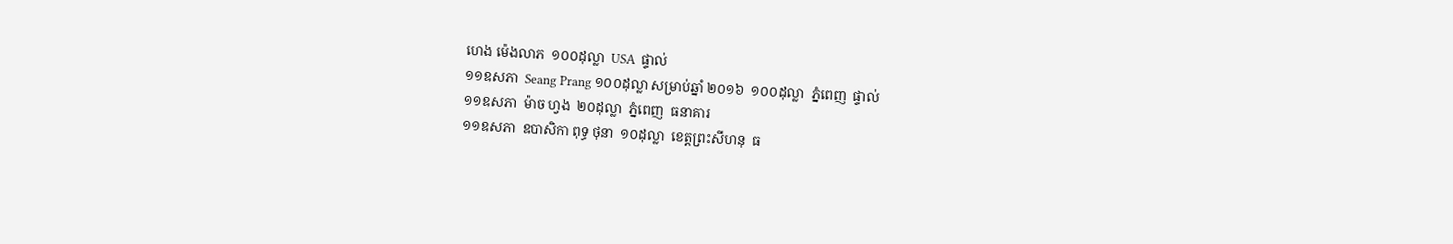ហេង ម៉េងលាភ  ១០០ដុល្លា  USA  ផ្ទាល់
១១ឧសភា  Seang Prang ១០០ដុល្លា សម្រាប់ឆ្នាំ ២០១៦  ១០០ដុល្លា  ភ្នំពេញ  ផ្ទាល់
១១ឧសភា  ម៉ាច ហ្វង  ២០ដុល្លា  ភ្នំពេញ  ធនាគារ
១១ឧសភា  ឧបាសិកា ពុទ្ធ ថុនា  ១០ដុល្លា  ខេត្តព្រះសីហនុ  ធ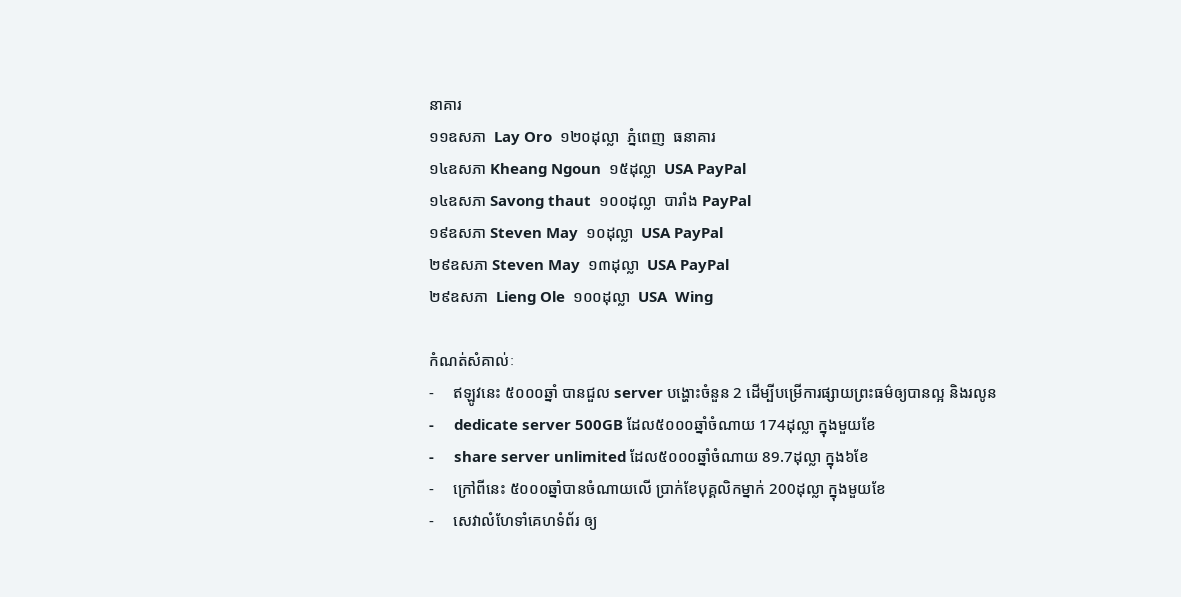នាគារ
១១ឧសភា  Lay Oro  ១២០ដុល្លា  ភ្នំពេញ  ធនាគារ
១៤ឧសភា Kheang Ngoun  ១៥ដុល្លា  USA PayPal
១៤ឧសភា Savong thaut  ១០០ដុល្លា  បារាំង PayPal
១៩ឧសភា Steven May  ១០ដុល្លា  USA PayPal
២៩ឧសភា Steven May  ១៣ដុល្លា  USA PayPal
២៩ឧសភា  Lieng Ole  ១០០ដុល្លា  USA  Wing

កំណត់សំគាល់ៈ
-     ឥឡូវនេះ ៥០០០ឆ្នាំ បានជួល server បង្ហោះចំនួន 2 ដើម្បីបម្រើការផ្សាយព្រះធម៌ឲ្យបានល្អ និងរលូន
-     dedicate server 500GB ដែល៥០០០ឆ្នាំចំណាយ 174ដុល្លា ក្នុងមួយខែ
-     share server unlimited ដែល៥០០០ឆ្នាំចំណាយ 89.7ដុល្លា ក្នុង៦ខែ
-     ក្រៅពីនេះ ៥០០០ឆ្នាំបានចំណាយលើ ប្រាក់ខែបុគ្គលិកម្នាក់ 200ដុល្លា ក្នុងមួយខែ
-     សេវាលំហែទាំគេហទំព័រ ឲ្យ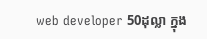web developer 50ដុល្លា ក្នុង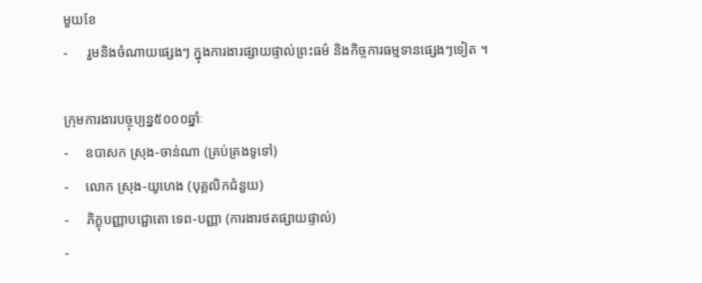មួយខែ
-      រួមនិងចំណាយផ្សេងៗ ក្នុងការងារផ្សាយផ្ទាល់ព្រះធម៌ និងកិច្ចការធម្មទានផ្សេងៗទៀត ។

ក្រុមការងារបច្ចុប្បន្ន៥០០០ឆ្នាំៈ
-     ឧបាសក ស្រុង-ចាន់ណា (គ្រប់គ្រងទូទៅ)
-     លោក ស្រុង-យូហេង (បុគ្គលិកជំនួយ)
-     ភិក្ខុបញ្ញាបជ្ជោតោ ទេព-បញ្ញា (ការងារថតផ្សាយផ្ទាល់)
-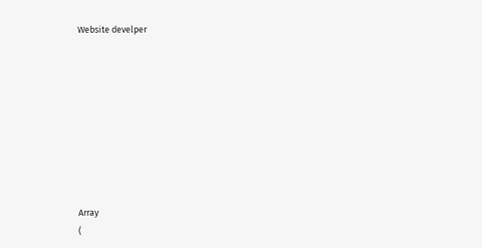Website develper









Array
(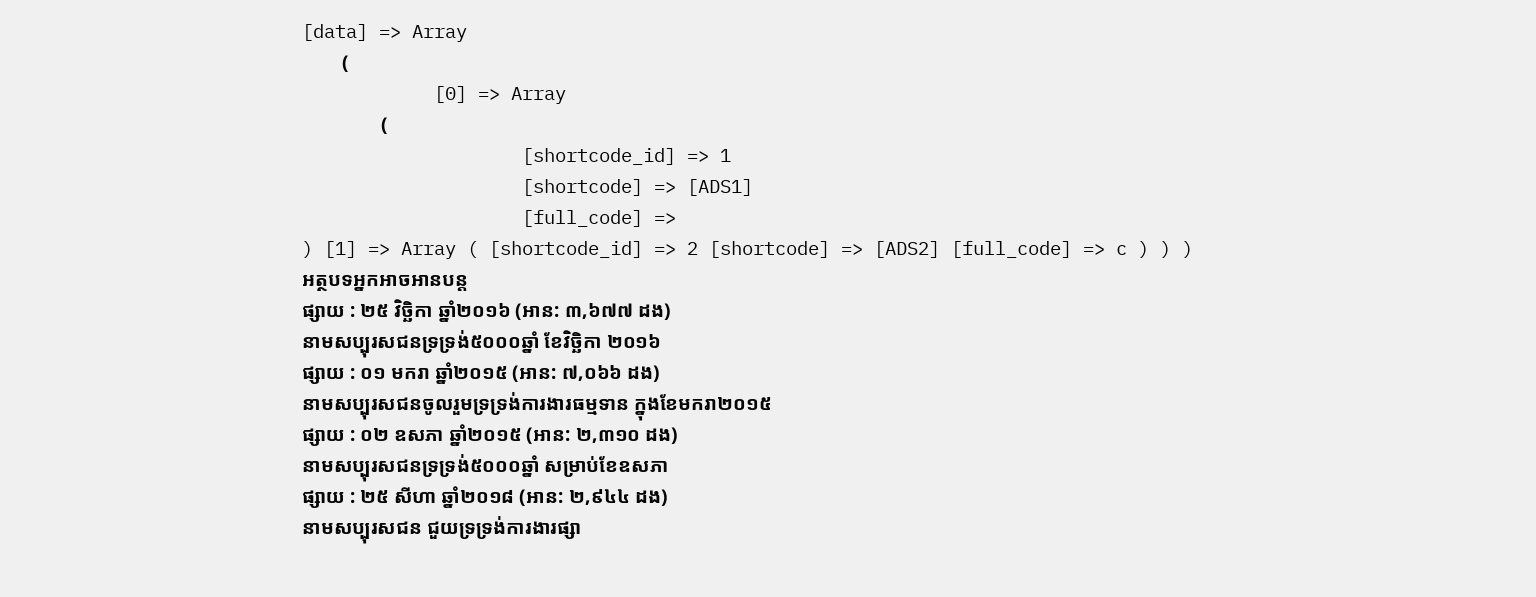[data] => Array
        (
            [0] => Array
                (
                    [shortcode_id] => 1
                    [shortcode] => [ADS1]
                    [full_code] =>
) [1] => Array ( [shortcode_id] => 2 [shortcode] => [ADS2] [full_code] => c ) ) )
អត្ថបទអ្នកអាចអានបន្ត
ផ្សាយ : ២៥ វិច្ឆិកា ឆ្នាំ២០១៦ (អាន: ៣,៦៧៧ ដង)
នាមសប្បុរសជនទ្រទ្រង់៥០០០ឆ្នាំ ខែវិច្ឆិកា ២០១៦
ផ្សាយ : ០១ មករា ឆ្នាំ២០១៥ (អាន: ៧,០៦៦ ដង)
នាមសប្បុរសជនចូលរួមទ្រទ្រង់ការងារធម្មទាន ក្នុងខែមករា២០១៥
ផ្សាយ : ០២ ឧសភា ឆ្នាំ២០១៥ (អាន: ២,៣១០ ដង)
នាមសប្បុរសជនទ្រទ្រង់៥០០០ឆ្នាំ សម្រាប់ខែឧសភា
ផ្សាយ : ២៥ សីហា ឆ្នាំ២០១៨ (អាន: ២,៩៤៤ ដង)
នាមសប្បុរសជន ជួយទ្រទ្រង់ការងារផ្សា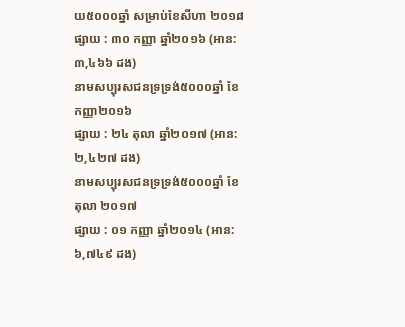យ៥០០០ឆ្នាំ សម្រាប់ខែសីហា ២០១៨
ផ្សាយ : ៣០ កញ្ញា ឆ្នាំ២០១៦ (អាន: ៣,៤៦៦ ដង)
នាមសប្បុរសជនទ្រទ្រង់៥០០០ឆ្នាំ ខែកញ្ញា២០១៦
ផ្សាយ : ២៤ តុលា ឆ្នាំ២០១៧ (អាន: ២,៤២៧ ដង)
នាមសប្បុរសជនទ្រទ្រង់៥០០០ឆ្នាំ ខែតុលា ២០១៧
ផ្សាយ : ០១ កញ្ញា ឆ្នាំ២០១៤ (អាន: ៦,៧៤៩ ដង)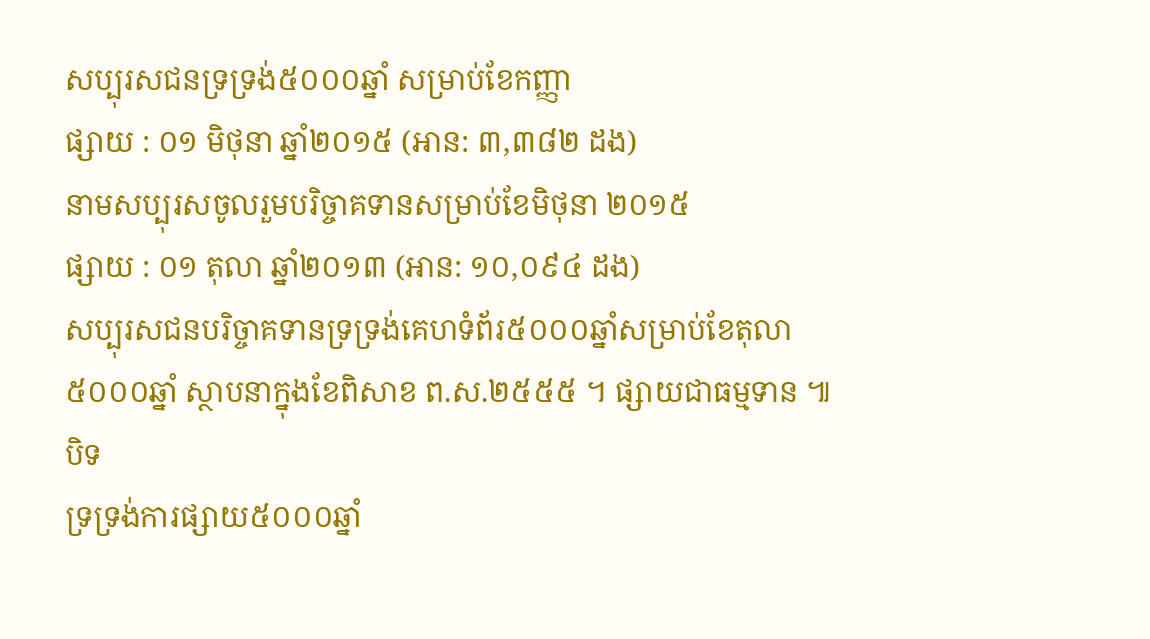សប្បុរសជនទ្រទ្រង់៥០០០ឆ្នាំ សម្រាប់ខែកញ្ញា
ផ្សាយ : ០១ មិថុនា ឆ្នាំ២០១៥ (អាន: ៣,៣៨២ ដង)
នាមសប្បុរសចូលរួមបរិច្ចាគទានសម្រាប់ខែមិថុនា ២០១៥
ផ្សាយ : ០១ តុលា ឆ្នាំ២០១៣ (អាន: ១០,០៩៤ ដង)
សប្បុរសជនបរិច្ចាគទានទ្រទ្រង់គេហទំព័រ៥០០០ឆ្នាំសម្រាប់ខែតុលា
៥០០០ឆ្នាំ ស្ថាបនាក្នុងខែពិសាខ ព.ស.២៥៥៥ ។ ផ្សាយជាធម្មទាន ៕
បិទ
ទ្រទ្រង់ការផ្សាយ៥០០០ឆ្នាំ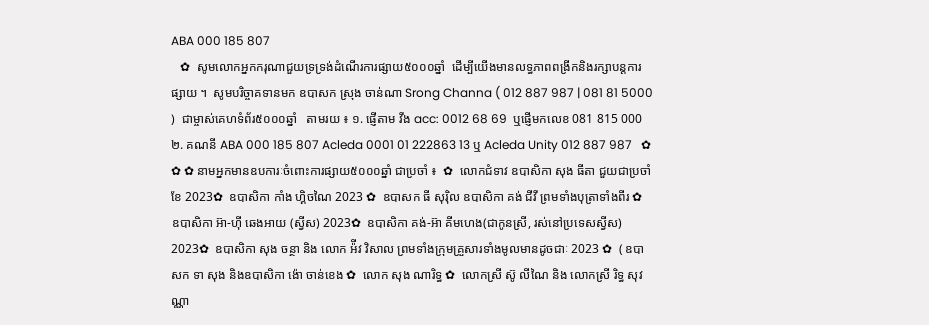ABA 000 185 807
   ✿  សូមលោកអ្នកករុណាជួយទ្រទ្រង់ដំណើរការផ្សាយ៥០០០ឆ្នាំ  ដើម្បីយើងមានលទ្ធភាពពង្រីកនិងរក្សាបន្តការផ្សាយ ។  សូមបរិច្ចាគទានមក ឧបាសក ស្រុង ចាន់ណា Srong Channa ( 012 887 987 | 081 81 5000 )  ជាម្ចាស់គេហទំព័រ៥០០០ឆ្នាំ   តាមរយ ៖ ១. ផ្ញើតាម វីង acc: 0012 68 69  ឬផ្ញើមកលេខ 081 815 000 ២. គណនី ABA 000 185 807 Acleda 0001 01 222863 13 ឬ Acleda Unity 012 887 987   ✿ ✿ ✿ នាមអ្នកមានឧបការៈចំពោះការផ្សាយ៥០០០ឆ្នាំ ជាប្រចាំ ៖  ✿  លោកជំទាវ ឧបាសិកា សុង ធីតា ជួយជាប្រចាំខែ 2023✿  ឧបាសិកា កាំង ហ្គិចណៃ 2023 ✿  ឧបាសក ធី សុរ៉ិល ឧបាសិកា គង់ ជីវី ព្រមទាំងបុត្រាទាំងពីរ ✿  ឧបាសិកា អ៊ា-ហុី ឆេងអាយ (ស្វីស) 2023✿  ឧបាសិកា គង់-អ៊ា គីមហេង(ជាកូនស្រី, រស់នៅប្រទេសស្វីស) 2023✿  ឧបាសិកា សុង ចន្ថា និង លោក អ៉ីវ វិសាល ព្រមទាំងក្រុមគ្រួសារទាំងមូលមានដូចជាៈ 2023 ✿  ( ឧបាសក ទា សុង និងឧបាសិកា ង៉ោ ចាន់ខេង ✿  លោក សុង ណារិទ្ធ ✿  លោកស្រី ស៊ូ លីណៃ និង លោកស្រី រិទ្ធ សុវណ្ណា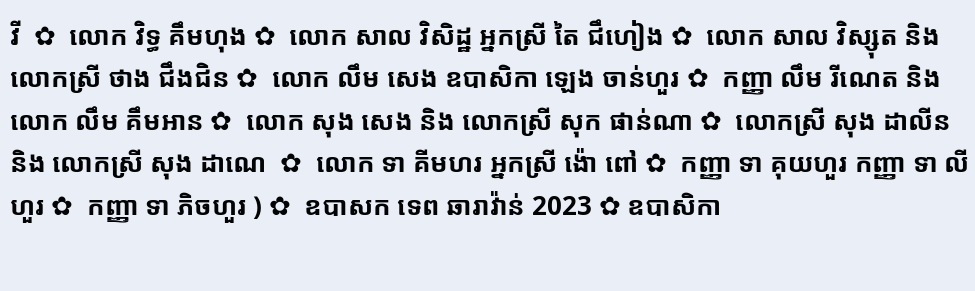វី  ✿  លោក វិទ្ធ គឹមហុង ✿  លោក សាល វិសិដ្ឋ អ្នកស្រី តៃ ជឹហៀង ✿  លោក សាល វិស្សុត និង លោកស្រី ថាង ជឹងជិន ✿  លោក លឹម សេង ឧបាសិកា ឡេង ចាន់ហួរ ✿  កញ្ញា លឹម រីណេត និង លោក លឹម គឹមអាន ✿  លោក សុង សេង និង លោកស្រី សុក ផាន់ណា ✿  លោកស្រី សុង ដាលីន និង លោកស្រី សុង ដាណេ  ✿  លោក ទា គីមហរ អ្នកស្រី ង៉ោ ពៅ ✿  កញ្ញា ទា គុយហួរ កញ្ញា ទា លីហួរ ✿  កញ្ញា ទា ភិចហួរ ) ✿  ឧបាសក ទេព ឆារាវ៉ាន់ 2023 ✿ ឧបាសិកា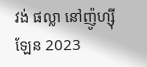វង់ ផល្លា នៅញ៉ូហ្ស៊ីឡែន 2023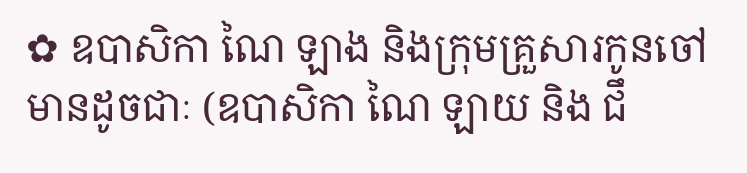✿ ឧបាសិកា ណៃ ឡាង និងក្រុមគ្រួសារកូនចៅ មានដូចជាៈ (ឧបាសិកា ណៃ ឡាយ និង ជឹ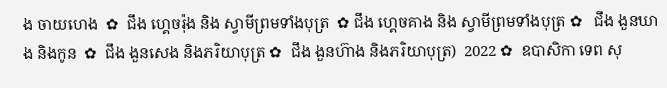ង ចាយហេង  ✿  ជឹង ហ្គេចរ៉ុង និង ស្វាមីព្រមទាំងបុត្រ  ✿ ជឹង ហ្គេចគាង និង ស្វាមីព្រមទាំងបុត្រ ✿   ជឹង ងួនឃាង និងកូន  ✿  ជឹង ងួនសេង និងភរិយាបុត្រ ✿  ជឹង ងួនហ៊ាង និងភរិយាបុត្រ)  2022 ✿  ឧបាសិកា ទេព សុ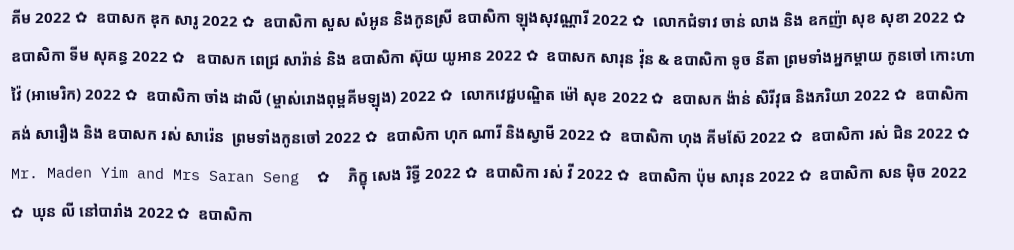គីម 2022 ✿  ឧបាសក ឌុក សារូ 2022 ✿  ឧបាសិកា សួស សំអូន និងកូនស្រី ឧបាសិកា ឡុងសុវណ្ណារី 2022 ✿  លោកជំទាវ ចាន់ លាង និង ឧកញ៉ា សុខ សុខា 2022 ✿  ឧបាសិកា ទីម សុគន្ធ 2022 ✿   ឧបាសក ពេជ្រ សារ៉ាន់ និង ឧបាសិកា ស៊ុយ យូអាន 2022 ✿  ឧបាសក សារុន វ៉ុន & ឧបាសិកា ទូច នីតា ព្រមទាំងអ្នកម្តាយ កូនចៅ កោះហាវ៉ៃ (អាមេរិក) 2022 ✿  ឧបាសិកា ចាំង ដាលី (ម្ចាស់រោងពុម្ពគីមឡុង) 2022 ✿  លោកវេជ្ជបណ្ឌិត ម៉ៅ សុខ 2022 ✿  ឧបាសក ង៉ាន់ សិរីវុធ និងភរិយា 2022 ✿  ឧបាសិកា គង់ សារឿង និង ឧបាសក រស់ សារ៉េន  ព្រមទាំងកូនចៅ 2022 ✿  ឧបាសិកា ហុក ណារី និងស្វាមី 2022 ✿  ឧបាសិកា ហុង គីមស៊ែ 2022 ✿  ឧបាសិកា រស់ ជិន 2022 ✿  Mr. Maden Yim and Mrs Saran Seng  ✿  ភិក្ខុ សេង រិទ្ធី 2022 ✿  ឧបាសិកា រស់ វី 2022 ✿  ឧបាសិកា ប៉ុម សារុន 2022 ✿  ឧបាសិកា សន ម៉ិច 2022 ✿  ឃុន លី នៅបារាំង 2022 ✿  ឧបាសិកា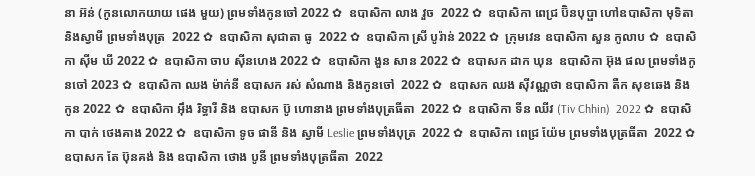នា អ៊ន់ (កូនលោកយាយ ផេង មួយ) ព្រមទាំងកូនចៅ 2022 ✿  ឧបាសិកា លាង វួច  2022 ✿  ឧបាសិកា ពេជ្រ ប៊ិនបុប្ផា ហៅឧបាសិកា មុទិតា និងស្វាមី ព្រមទាំងបុត្រ  2022 ✿  ឧបាសិកា សុជាតា ធូ  2022 ✿  ឧបាសិកា ស្រី បូរ៉ាន់ 2022 ✿  ក្រុមវេន ឧបាសិកា សួន កូលាប ✿  ឧបាសិកា ស៊ីម ឃី 2022 ✿  ឧបាសិកា ចាប ស៊ីនហេង 2022 ✿  ឧបាសិកា ងួន សាន 2022 ✿  ឧបាសក ដាក ឃុន  ឧបាសិកា អ៊ុង ផល ព្រមទាំងកូនចៅ 2023 ✿  ឧបាសិកា ឈង ម៉ាក់នី ឧបាសក រស់ សំណាង និងកូនចៅ  2022 ✿  ឧបាសក ឈង សុីវណ្ណថា ឧបាសិកា តឺក សុខឆេង និងកូន 2022 ✿  ឧបាសិកា អុឹង រិទ្ធារី និង ឧបាសក ប៊ូ ហោនាង ព្រមទាំងបុត្រធីតា  2022 ✿  ឧបាសិកា ទីន ឈីវ (Tiv Chhin)  2022 ✿  ឧបាសិកា បាក់ ថេងគាង 2022 ✿  ឧបាសិកា ទូច ផានី និង ស្វាមី Leslie ព្រមទាំងបុត្រ  2022 ✿  ឧបាសិកា ពេជ្រ យ៉ែម ព្រមទាំងបុត្រធីតា  2022 ✿  ឧបាសក តែ ប៊ុនគង់ និង ឧបាសិកា ថោង បូនី ព្រមទាំងបុត្រធីតា  2022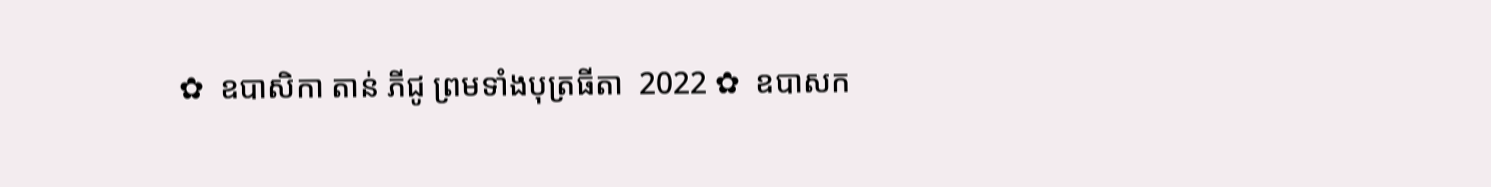✿  ឧបាសិកា តាន់ ភីជូ ព្រមទាំងបុត្រធីតា  2022 ✿  ឧបាសក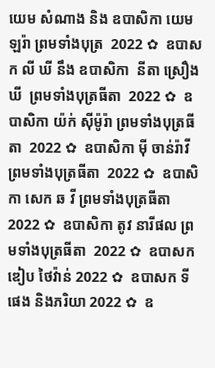យេម សំណាង និង ឧបាសិកា យេម ឡរ៉ា ព្រមទាំងបុត្រ  2022 ✿  ឧបាសក លី ឃី នឹង ឧបាសិកា  នីតា ស្រឿង ឃី  ព្រមទាំងបុត្រធីតា  2022 ✿  ឧបាសិកា យ៉ក់ សុីម៉ូរ៉ា ព្រមទាំងបុត្រធីតា  2022 ✿  ឧបាសិកា មុី ចាន់រ៉ាវី ព្រមទាំងបុត្រធីតា  2022 ✿  ឧបាសិកា សេក ឆ វី ព្រមទាំងបុត្រធីតា  2022 ✿  ឧបាសិកា តូវ នារីផល ព្រមទាំងបុត្រធីតា  2022 ✿  ឧបាសក ឌៀប ថៃវ៉ាន់ 2022 ✿  ឧបាសក ទី ផេង និងភរិយា 2022 ✿  ឧ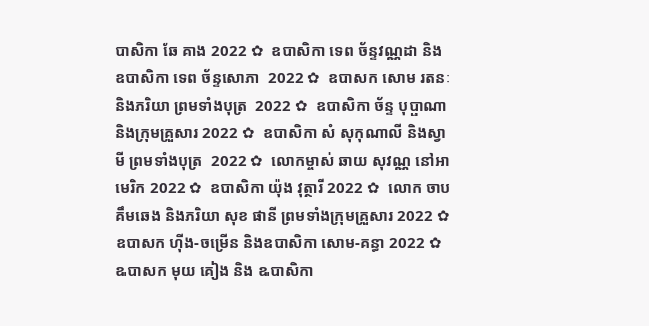បាសិកា ឆែ គាង 2022 ✿  ឧបាសិកា ទេព ច័ន្ទវណ្ណដា និង ឧបាសិកា ទេព ច័ន្ទសោភា  2022 ✿  ឧបាសក សោម រតនៈ និងភរិយា ព្រមទាំងបុត្រ  2022 ✿  ឧបាសិកា ច័ន្ទ បុប្ផាណា និងក្រុមគ្រួសារ 2022 ✿  ឧបាសិកា សំ សុកុណាលី និងស្វាមី ព្រមទាំងបុត្រ  2022 ✿  លោកម្ចាស់ ឆាយ សុវណ្ណ នៅអាមេរិក 2022 ✿  ឧបាសិកា យ៉ុង វុត្ថារី 2022 ✿  លោក ចាប គឹមឆេង និងភរិយា សុខ ផានី ព្រមទាំងក្រុមគ្រួសារ 2022 ✿  ឧបាសក ហ៊ីង-ចម្រើន និងឧបាសិកា សោម-គន្ធា 2022 ✿  ឩបាសក មុយ គៀង និង ឩបាសិកា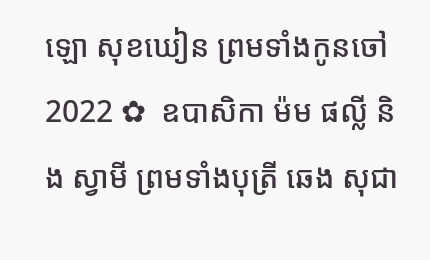ឡោ សុខឃៀន ព្រមទាំងកូនចៅ  2022 ✿  ឧបាសិកា ម៉ម ផល្លី និង ស្វាមី ព្រមទាំងបុត្រី ឆេង សុជា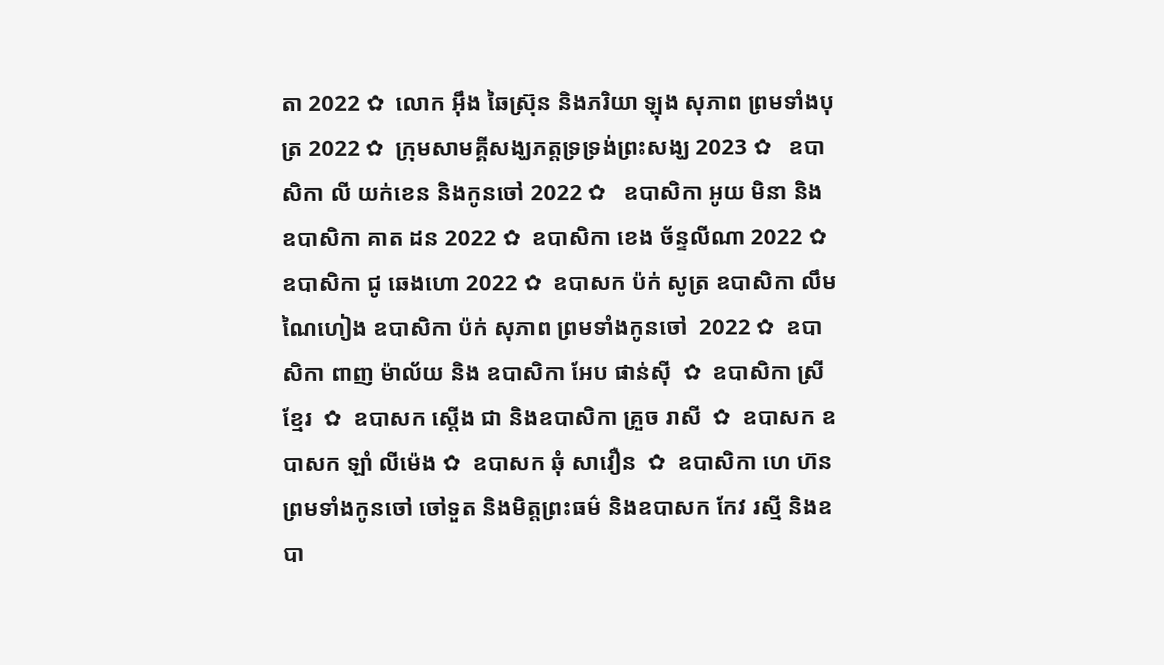តា 2022 ✿  លោក អ៊ឹង ឆៃស្រ៊ុន និងភរិយា ឡុង សុភាព ព្រមទាំងបុត្រ 2022 ✿  ក្រុមសាមគ្គីសង្ឃភត្តទ្រទ្រង់ព្រះសង្ឃ 2023 ✿   ឧបាសិកា លី យក់ខេន និងកូនចៅ 2022 ✿   ឧបាសិកា អូយ មិនា និង ឧបាសិកា គាត ដន 2022 ✿  ឧបាសិកា ខេង ច័ន្ទលីណា 2022 ✿  ឧបាសិកា ជូ ឆេងហោ 2022 ✿  ឧបាសក ប៉ក់ សូត្រ ឧបាសិកា លឹម ណៃហៀង ឧបាសិកា ប៉ក់ សុភាព ព្រមទាំងកូនចៅ  2022 ✿  ឧបាសិកា ពាញ ម៉ាល័យ និង ឧបាសិកា អែប ផាន់ស៊ី  ✿  ឧបាសិកា ស្រី ខ្មែរ  ✿  ឧបាសក ស្តើង ជា និងឧបាសិកា គ្រួច រាសី  ✿  ឧបាសក ឧបាសក ឡាំ លីម៉េង ✿  ឧបាសក ឆុំ សាវឿន  ✿  ឧបាសិកា ហេ ហ៊ន ព្រមទាំងកូនចៅ ចៅទួត និងមិត្តព្រះធម៌ និងឧបាសក កែវ រស្មី និងឧបា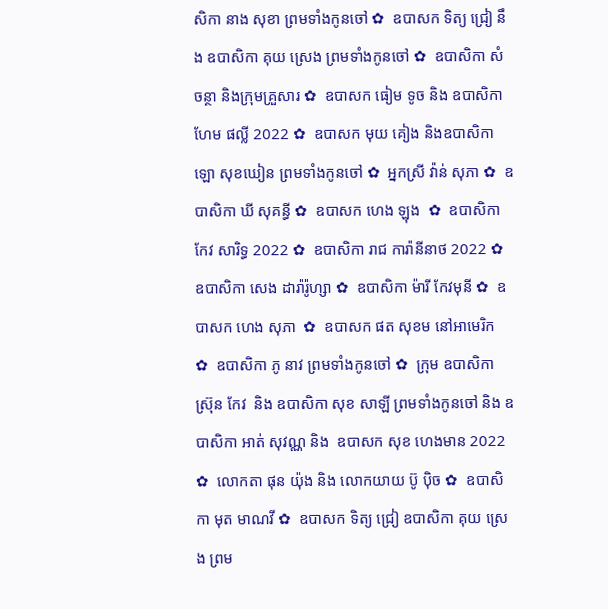សិកា នាង សុខា ព្រមទាំងកូនចៅ ✿  ឧបាសក ទិត្យ ជ្រៀ នឹង ឧបាសិកា គុយ ស្រេង ព្រមទាំងកូនចៅ ✿  ឧបាសិកា សំ ចន្ថា និងក្រុមគ្រួសារ ✿  ឧបាសក ធៀម ទូច និង ឧបាសិកា ហែម ផល្លី 2022 ✿  ឧបាសក មុយ គៀង និងឧបាសិកា ឡោ សុខឃៀន ព្រមទាំងកូនចៅ ✿  អ្នកស្រី វ៉ាន់ សុភា ✿  ឧបាសិកា ឃី សុគន្ធី ✿  ឧបាសក ហេង ឡុង  ✿  ឧបាសិកា កែវ សារិទ្ធ 2022 ✿  ឧបាសិកា រាជ ការ៉ានីនាថ 2022 ✿  ឧបាសិកា សេង ដារ៉ារ៉ូហ្សា ✿  ឧបាសិកា ម៉ារី កែវមុនី ✿  ឧបាសក ហេង សុភា  ✿  ឧបាសក ផត សុខម នៅអាមេរិក  ✿  ឧបាសិកា ភូ នាវ ព្រមទាំងកូនចៅ ✿  ក្រុម ឧបាសិកា ស្រ៊ុន កែវ  និង ឧបាសិកា សុខ សាឡី ព្រមទាំងកូនចៅ និង ឧបាសិកា អាត់ សុវណ្ណ និង  ឧបាសក សុខ ហេងមាន 2022 ✿  លោកតា ផុន យ៉ុង និង លោកយាយ ប៊ូ ប៉ិច ✿  ឧបាសិកា មុត មាណវី ✿  ឧបាសក ទិត្យ ជ្រៀ ឧបាសិកា គុយ ស្រេង ព្រម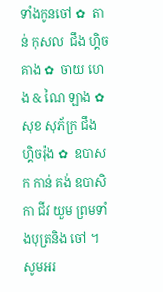ទាំងកូនចៅ ✿  តាន់ កុសល  ជឹង ហ្គិចគាង ✿  ចាយ ហេង & ណៃ ឡាង ✿  សុខ សុភ័ក្រ ជឹង ហ្គិចរ៉ុង ✿  ឧបាសក កាន់ គង់ ឧបាសិកា ជីវ យួម ព្រមទាំងបុត្រនិង ចៅ ។  សូមអរ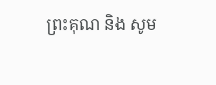ព្រះគុណ និង សូម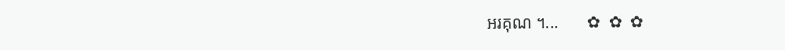អរគុណ ។...       ✿  ✿  ✿